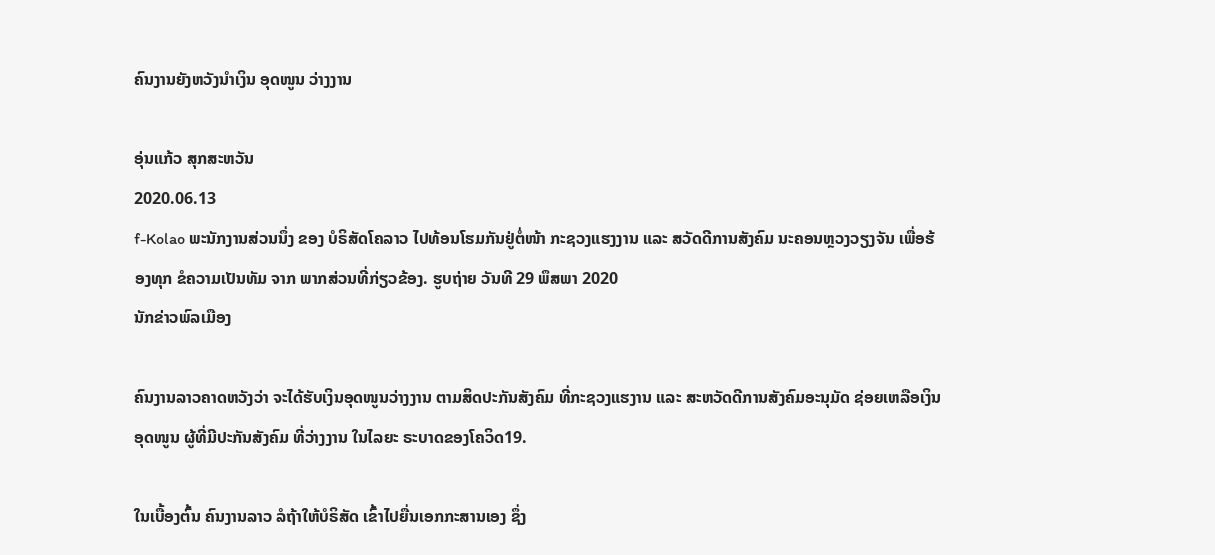ຄົນງານຍັງຫວັງນໍາເງິນ ອຸດໜູນ ວ່າງງານ

ອຸ່ນແກ້ວ ສຸກສະຫວັນ
2020.06.13
f-Kolao ພະນັກງານສ່ວນນຶ່ງ ຂອງ ບໍຣິສັດໂຄລາວ ໄປທ້ອນໂຮມກັນຢູ່ຕໍ່ໜ້າ ກະຊວງແຮງງານ ແລະ ສວັດດີການສັງຄົມ ນະຄອນຫຼວງວຽງຈັນ ເພື່ອຮ້ອງທຸກ ຂໍຄວາມເປັນທັມ ຈາກ ພາກສ່ວນທີ່ກ່ຽວຂ້ອງ. ຮູບຖ່າຍ ວັນທີ 29 ພຶສພາ 2020
ນັກຂ່າວພົລເມືອງ

ຄົນງານລາວຄາດຫວັງວ່າ ຈະໄດ້ຮັບເງິນອຸດໜູນວ່າງງານ ຕາມສິດປະກັນສັງຄົມ ທີ່ກະຊວງແຮງານ ແລະ ສະຫວັດດີການສັງຄົມອະນຸມັດ ຊ່ອຍເຫລືອເງິນອຸດໜູນ ຜູ້ທີ່ມີປະກັນສັງຄົມ ທີ່ວ່າງງານ ໃນໄລຍະ ຣະບາດຂອງໂຄວິດ19.

ໃນເບື້ອງຕົ້ນ ຄົນງານລາວ ລໍຖ້າໃຫ້ບໍຣິສັດ ເຂົ້າໄປຍື່ນເອກກະສານເອງ ຊຶ່ງ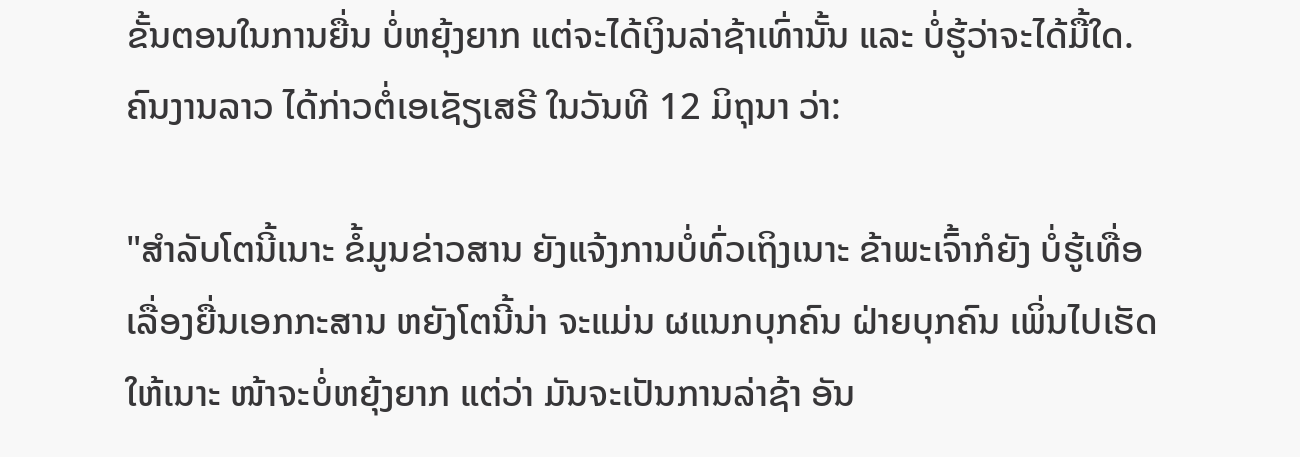ຂັ້ນຕອນໃນການຍື່ນ ບໍ່ຫຍຸ້ງຍາກ ແຕ່ຈະໄດ້ເງິນລ່າຊ້າເທົ່ານັ້ນ ແລະ ບໍ່ຮູ້ວ່າຈະໄດ້ມື້ໃດ. ຄົນງານລາວ ໄດ້ກ່າວຕໍ່ເອເຊັຽເສຣີ ໃນວັນທີ 12 ມິຖຸນາ ວ່າ:

"ສໍາລັບໂຕນີ້ເນາະ ຂໍ້ມູນຂ່າວສານ ຍັງແຈ້ງການບໍ່ທົ່ວເຖິງເນາະ ຂ້າພະເຈົ້າກໍຍັງ ບໍ່ຮູ້ເທື່ອ ເລື່ອງຍື່ນເອກກະສານ ຫຍັງໂຕນີ້ນ່າ ຈະແມ່ນ ຜແນກບຸກຄົນ ຝ່າຍບຸກຄົນ ເພິ່ນໄປເຮັດໃຫ້ເນາະ ໜ້າຈະບໍ່ຫຍຸ້ງຍາກ ແຕ່ວ່າ ມັນຈະເປັນການລ່າຊ້າ ອັນ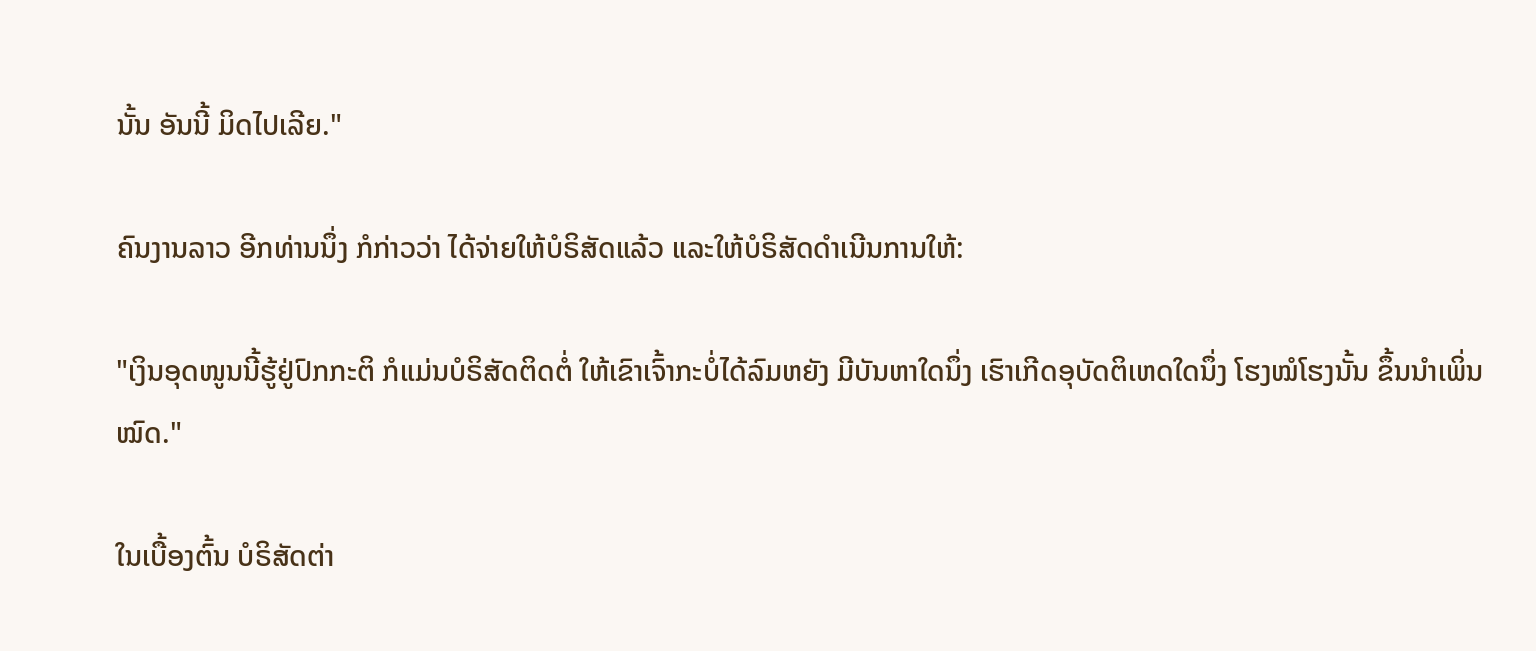ນັ້ນ ອັນນີ້ ມິດໄປເລີຍ."

ຄົນງານລາວ ອີກທ່ານນຶ່ງ ກໍກ່າວວ່າ ໄດ້ຈ່າຍໃຫ້ບໍຣິສັດແລ້ວ ແລະໃຫ້ບໍຣິສັດດຳເນີນການໃຫ້:

"ເງິນອຸດໜູນນີ້ຮູ້ຢູ່ປົກກະຕິ ກໍແມ່ນບໍຣິສັດຕິດຕໍ່ ໃຫ້ເຂົາເຈົ້າກະບໍ່ໄດ້ລົມຫຍັງ ມີບັນຫາໃດນຶ່ງ ເຮົາເກີດອຸບັດຕິເຫດໃດນຶ່ງ ໂຮງໝໍໂຮງນັ້ນ ຂຶ້ນນຳເພິ່ນໝົດ."

ໃນເບື້ອງຕົ້ນ ບໍຣິສັດຕ່າ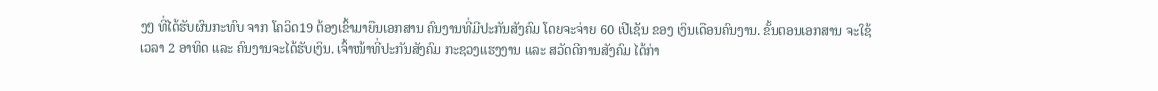ງໆ ທີ່ໄດ້ຮັບຜົນກະທົບ ຈາກ ໂຄວິດ19 ຕ້ອງເຂົ້າມາຍືນເອກສານ ຄົນງານທີ່ມີປະກັນສັງຄົມ ໂດຍຈະຈ່າຍ 60 ເປີເຊັນ ຂອງ ເງິນເດືອນຄົນງານ. ຂັ້ນຕອນເອກສານ ຈະໃຊ້ເວລາ 2 ອາທິດ ແລະ ຄົນງານຈະໄດ້ຮັບເງິນ. ເຈົ້າໜ້າທີ່ປະກັນສັງຄົມ ກະຊວງແຮງງານ ແລະ ສວັດດີການສັງຄົມ ໄດ້ກ່າ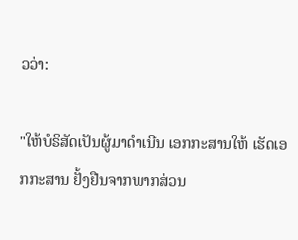ວວ່າ:

"ໃຫ້ບໍຣິສັດເປັນຜູ້ມາດຳເນີນ ເອກກະສານໃຫ້ ເຮັດເອກກະສານ ຢັ້ງຢືນຈາກພາກສ່ວນ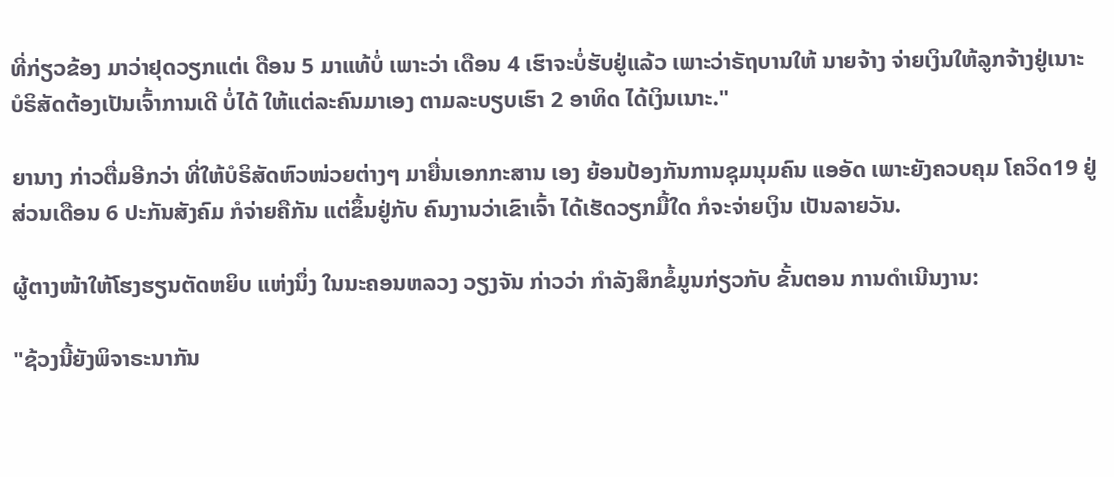ທີ່ກ່ຽວຂ້ອງ ມາວ່າຢຸດວຽກແຕ່ເ ດືອນ 5 ມາແທ້ບໍ່ ເພາະວ່າ ເດືອນ 4 ເຮົາຈະບໍ່ຮັບຢູ່ແລ້ວ ເພາະວ່າຣັຖບານໃຫ້ ນາຍຈ້າງ ຈ່າຍເງິນໃຫ້ລູກຈ້າງຢູ່ເນາະ ບໍຣິສັດຕ້ອງເປັນເຈົ້າການເດີ ບໍ່ໄດ້ ໃຫ້ແຕ່ລະຄົນມາເອງ ຕາມລະບຽບເຮົາ 2 ອາທິດ ໄດ້ເງິນເນາະ."

ຍານາງ ກ່າວຕື່ມອີກວ່າ ທີ່ໃຫ້ບໍຣິສັດຫົວໜ່ວຍຕ່າງໆ ມາຍື່ນເອກກະສານ ເອງ ຍ້ອນປ້ອງກັນການຊຸມນຸມຄົນ ແອອັດ ເພາະຍັງຄວບຄຸມ ໂຄວິດ19 ຢູ່ ສ່ວນເດືອນ 6 ປະກັນສັງຄົມ ກໍຈ່າຍຄືກັນ ແຕ່ຂຶ້ນຢູ່ກັບ ຄົນງານວ່າເຂົາເຈົ້າ ໄດ້ເຮັດວຽກມື້ໃດ ກໍຈະຈ່າຍເງິນ ເປັນລາຍວັນ.

ຜູ້ຕາງໜ້າໃຫ້ໂຮງຮຽນຕັດຫຍິບ ແຫ່ງນຶ່ງ ໃນນະຄອນຫລວງ ວຽງຈັນ ກ່າວວ່າ ກຳລັງສຶກຂໍ້ມູນກ່ຽວກັບ ຂັ້ນຕອນ ການດຳເນີນງານ:

"ຊ້ວງນີ້ຍັງພິຈາຣະນາກັນ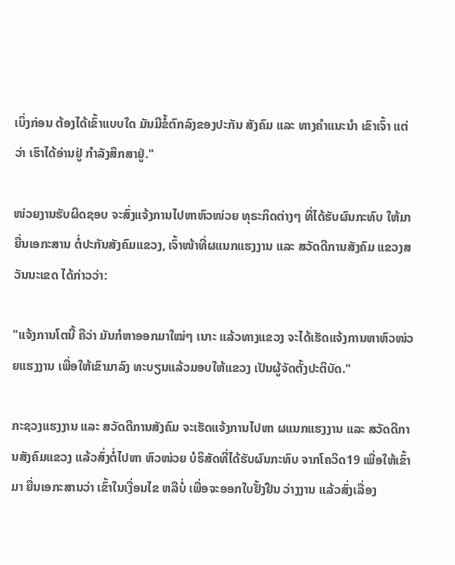ເບິ່ງກ່ອນ ຕ້ອງໄດ້ເຂົ້າແບບໃດ ມັນມີຂໍ້ຕົກລົງຂອງປະກັນ ສັງຄົມ ແລະ ທາງຄຳແນະນຳ ເຂົາເຈົ້າ ແຕ່ວ່າ ເຮົາໄດ້ອ່ານຢູ່ ກຳລັງສຶກສາຢູ່."

ໜ່ວຍງານຮັບຜິດຊອບ ຈະສົ່ງແຈ້ງການໄປຫາຫົວໜ່ວຍ ທຸຣະກິດຕ່າງໆ ທີ່ໄດ້ຮັບຜົນກະທົບ ໃຫ້ມາຍື່ນເອກະສານ ຕໍ່ປະກັນສັງຄົມແຂວງ, ເຈົ້າໜ້າທີ່ຜແນກແຮງງານ ແລະ ສວັດດີການສັງຄົມ ແຂວງສວັນນະເຂດ ໄດ້ກ່າວວ່າ:

"ແຈ້ງການໂຕນີ້ ຄືວ່າ ມັນກໍຫາອອກມາໃໝ່ໆ ເນາະ ແລ້ວທາງແຂວງ ຈະໄດ້ເຮັດແຈ້ງການຫາຫົວໜ່ວຍແຮງງານ ເພື່ອໃຫ້ເຂົາມາລົງ ທະບຽນແລ້ວມອບໃຫ້ແຂວງ ເປັນຜູ້ຈັດຕັ້ງປະຕິບັດ."

ກະຊວງແຮງງານ ແລະ ສວັດດີການສັງຄົມ ຈະເຮັດແຈ້ງການໄປຫາ ຜແນກແຮງງານ ແລະ ສວັດດີການສັງຄົມແຂວງ ແລ້ວສົ່ງຕໍ່ໄປຫາ ຫົວໜ່ວຍ ບໍຣິສັດທີ່ໄດ້ຮັບຜົນກະທົບ ຈາກໂຄວິດ19 ເພື່ອໃຫ້ເຂົ້າມາ ຍື່ນເອກະສານວ່າ ເຂົ້າໃນເງື່ອນໄຂ ຫລືບໍ່ ເພື່ອຈະອອກໃບຢັ້ງຢືນ ວ່າງງານ ແລ້ວສົ່ງເລື່ອງ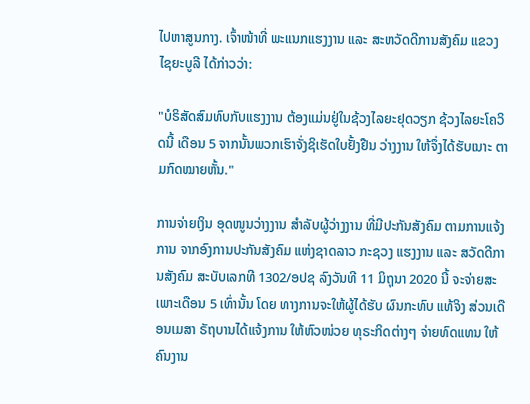ໄປຫາສູນກາງ. ເຈົ້າໜ້າທີ່ ພະແນກແຮງງານ ແລະ ສະຫວັດດີການສັງຄົມ ແຂວງໄຊຍະບູລີ ໄດ້ກ່າວວ່າ:

"ບໍຣິສັດສົມທົບກັບແຮງງານ ຕ້ອງແມ່ນຢູ່ໃນຊ້ວງໄລຍະຢຸດວຽກ ຊ້ວງໄລຍະໂຄວິດນີ້ ເດືອນ 5 ຈາກນັ້ນພວກເຮົາຈັ່ງຊິເຮັດໃບຢັ້ງຢືນ ວ່າງງານ ໃຫ້ຈຶ່ງໄດ້ຮັບເນາະ ຕາມກົດໝາຍຫັ້ນ."

ການຈ່າຍເງິນ ອຸດໜູນວ່າງງານ ສຳລັບຜູ້ວ່າງງານ ທີ່ມີປະກັນສັງຄົມ ຕາມການແຈ້ງການ ຈາກອົງການປະກັນສັງຄົມ ແຫ່ງຊາດລາວ ກະຊວງ ແຮງງານ ແລະ ສວັດດີການສັງຄົມ ສະບັບເລກທີ 1302/ອປຊ ລົງວັນທີ 11 ມິຖຸນາ 2020 ນີ້ ຈະຈ່າຍສະເພາະເດືອນ 5 ເທົ່ານັ້ນ ໂດຍ ທາງການຈະໃຫ້ຜູ້ໄດ້ຮັບ ຜົນກະທົບ ແທ້ຈິງ ສ່ວນເດືອນເມສາ ຣັຖບານໄດ້ແຈ້ງການ ໃຫ້ຫົວໜ່ວຍ ທຸຣະກິດຕ່າງໆ ຈ່າຍທົດແທນ ໃຫ້ຄົນງານ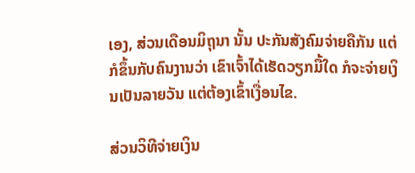ເອງ, ສ່ວນເດືອນມິຖຸນາ ນັ້ນ ປະກັນສັງຄົມຈ່າຍຄືກັນ ແຕ່ກໍຂຶ້ນກັບຄົນງານວ່າ ເຂົາເຈົ້າໄດ້ເຮັດວຽກມື້ໃດ ກໍຈະຈ່າຍເງິນເປັນລາຍວັນ ແຕ່ຕ້ອງເຂົ້າເງື່ອນໄຂ.

ສ່ວນວິທີຈ່າຍເງິນ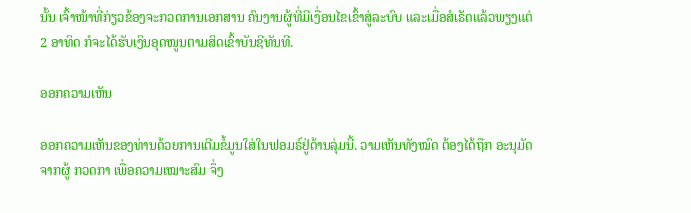ນັ້ນ ເຈົ້າໜ້າທີ່ກ່ຽວຂ້ອງຈະກວດການເອກສານ ຄົນງານຜູ້ທີ່ມີເງື່ອນໄຂເຂົ້າສູ່ລະບົບ ແລະເມື່ອສໍເຣັດແລ້ວພຽງແຕ່ 2 ອາທິດ ກໍຈະໄດ້ຮັບເງິນອຸດໜູນຕາມສິດເຂົ້າບັນຊີທັນທີ.

ອອກຄວາມເຫັນ

ອອກຄວາມເຫັນຂອງທ່ານດ້ວຍການເຕີມຂໍ້ມູນໃສ່ໃນຟອມຣ໌ຢູ່ດ້ານລຸ່ມນີ້. ວາມເຫັນທັງໝົດ ຕ້ອງໄດ້ຖືກ ອະນຸມັດ ຈາກຜູ້ ກວດກາ ເພື່ອຄວາມເໝາະສົມ ຈຶ່ງ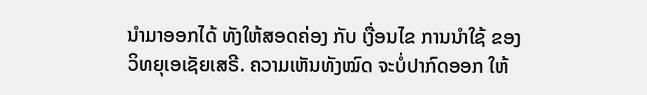ນໍາມາອອກໄດ້ ທັງໃຫ້ສອດຄ່ອງ ກັບ ເງື່ອນໄຂ ການນຳໃຊ້ ຂອງ ວິທຍຸເອເຊັຍເສຣີ. ຄວາມເຫັນທັງໝົດ ຈະບໍ່ປາກົດອອກ ໃຫ້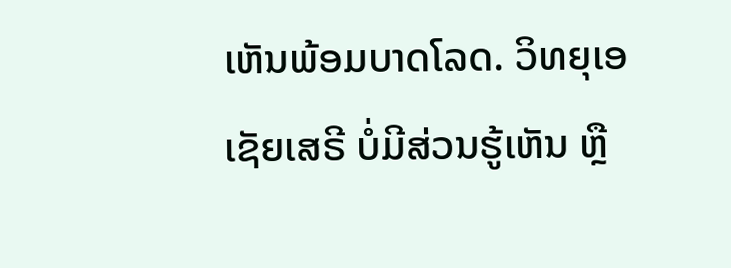ເຫັນພ້ອມບາດໂລດ. ວິທຍຸເອເຊັຍເສຣີ ບໍ່ມີສ່ວນຮູ້ເຫັນ ຫຼື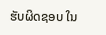ຮັບຜິດຊອບ ໃນ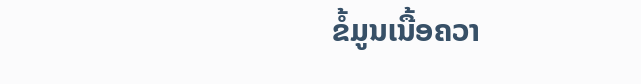ຂໍ້ມູນເນື້ອຄວາ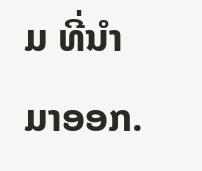ມ ທີ່ນໍາມາອອກ.